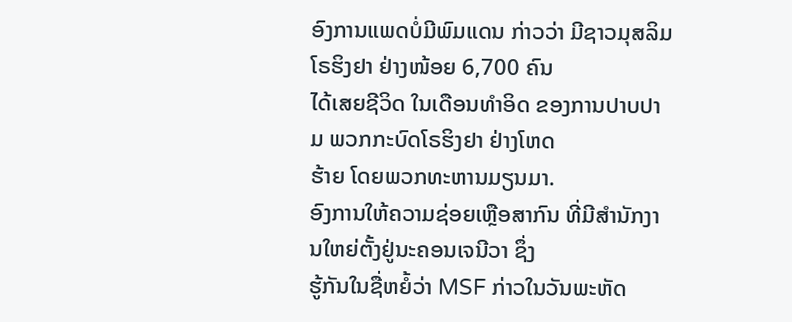ອົງການແພດບໍ່ມີພົມແດນ ກ່າວວ່າ ມີຊາວມຸສລິມໂຣຮິງຢາ ຢ່າງໜ້ອຍ 6,700 ຄົນ
ໄດ້ເສຍຊີວິດ ໃນເດືອນທຳອິດ ຂອງການປາບປາມ ພວກກະບົດໂຣຮິງຢາ ຢ່າງໂຫດ
ຮ້າຍ ໂດຍພວກທະຫານມຽນມາ.
ອົງການໃຫ້ຄວາມຊ່ອຍເຫຼືອສາກົນ ທີ່ມີສຳນັກງານໃຫຍ່ຕັ້ງຢູ່ນະຄອນເຈນີວາ ຊຶ່ງ
ຮູ້ກັນໃນຊື່ຫຍໍ້ວ່າ MSF ກ່າວໃນວັນພະຫັດ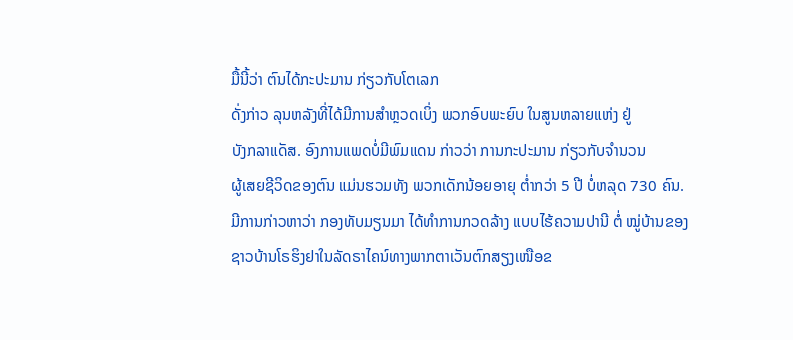ມື້ນີ້ວ່າ ຕົນໄດ້ກະປະມານ ກ່ຽວກັບໂຕເລກ
ດັ່ງກ່າວ ລຸນຫລັງທີ່ໄດ້ມີການສຳຫຼວດເບິ່ງ ພວກອົບພະຍົບ ໃນສູນຫລາຍແຫ່ງ ຢູ່
ບັງກລາແດັສ. ອົງການແພດບໍ່ມີພົມແດນ ກ່າວວ່າ ການກະປະມານ ກ່ຽວກັບຈຳນວນ
ຜູ້ເສຍຊີວິດຂອງຕົນ ແມ່ນຮວມທັງ ພວກເດັກນ້ອຍອາຍຸ ຕ່ຳກວ່າ 5 ປີ ບໍ່ຫລຸດ 730 ຄົນ.
ມີການກ່າວຫາວ່າ ກອງທັບມຽນມາ ໄດ້ທຳການກວດລ້າງ ແບບໄຮ້ຄວາມປານີ ຕໍ່ ໝູ່ບ້ານຂອງຊາວບ້ານໂຣຮິງຢາໃນລັດຣາໄຄນ໌ທາງພາກຕາເວັນຕົກສຽງເໜືອຂ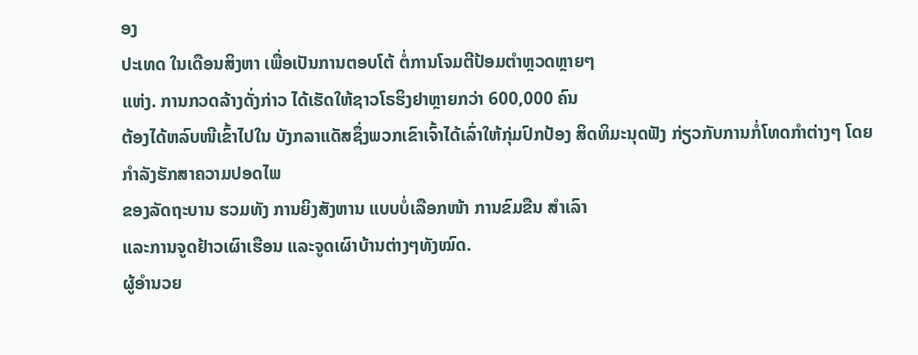ອງ
ປະເທດ ໃນເດືອນສິງຫາ ເພື່ອເປັນການຕອບໂຕ້ ຕໍ່ການໂຈມຕີປ້ອມຕຳຫຼວດຫຼາຍໆ
ແຫ່ງ. ການກວດລ້າງດັ່ງກ່າວ ໄດ້ເຮັດໃຫ້ຊາວໂຣຮິງຢາຫຼາຍກວ່າ 600,000 ຄົນ
ຕ້ອງໄດ້ຫລົບໜີເຂົ້າໄປໃນ ບັງກລາແດັສຊຶ່ງພວກເຂົາເຈົ້າໄດ້ເລົ່າໃຫ້ກຸ່ມປົກປ້ອງ ສິດທິມະນຸດຟັງ ກ່ຽວກັບການກໍ່ໂທດກຳຕ່າງໆ ໂດຍກຳລັງຮັກສາຄວາມປອດໄພ
ຂອງລັດຖະບານ ຮວມທັງ ການຍິງສັງຫານ ແບບບໍ່ເລືອກໜ້າ ການຂົມຂືນ ສຳເລົາ
ແລະການຈູດຢ້າວເຜົາເຮືອນ ແລະຈູດເຜົາບ້ານຕ່າງໆທັງໝົດ.
ຜູ້ອຳນວຍ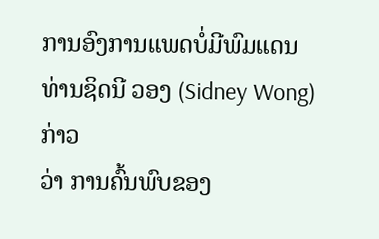ການອົງການແພດບໍ່ມີພົມແດນ ທ່ານຊິດນີ ວອງ (Sidney Wong) ກ່າວ
ວ່າ ການຄົ້ນພົບຂອງ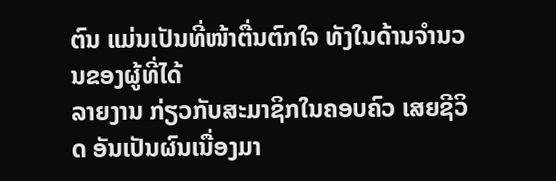ຕົນ ແມ່ນເປັນທີ່ໜ້າຕື່ນຕົກໃຈ ທັງໃນດ້ານຈຳນວນຂອງຜູ້ທີ່ໄດ້
ລາຍງານ ກ່ຽວກັບສະມາຊິກໃນຄອບຄົວ ເສຍຊີວິດ ອັນເປັນຜົນເນື່ອງມາ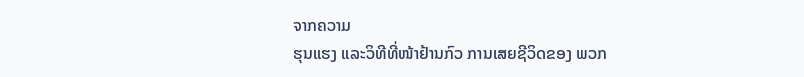ຈາກຄວາມ
ຮຸນແຮງ ແລະວິທີທີ່ໜ້າຢ້ານກົວ ການເສຍຊີວິດຂອງ ພວກ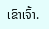ເຂົາເຈົ້າ.